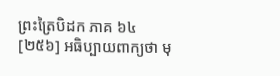ព្រះត្រៃបិដក ភាគ ៦៤
[២៥៦] អធិប្បាយពាក្យថា មុ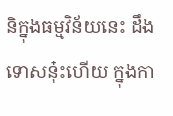និក្នុងធម្មវិន័យនេះ ដឹងទោសនុ៎ះហើយ ក្នុងកា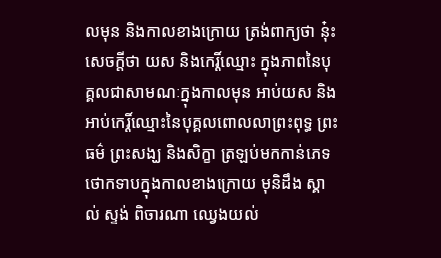លមុន និងកាលខាងក្រោយ ត្រង់ពាក្យថា នុ៎ះ សេចក្តីថា យស និងកេរ្តិ៍ឈ្មោះ ក្នុងភាពនៃបុគ្គលជាសាមណៈក្នុងកាលមុន អាប់យស និងអាប់កេរ្តិ៍ឈ្មោះនៃបុគ្គលពោលលាព្រះពុទ្ធ ព្រះធម៌ ព្រះសង្ឃ និងសិក្ខា ត្រឡប់មកកាន់ភេទថោកទាបក្នុងកាលខាងក្រោយ មុនិដឹង ស្គាល់ ស្ទង់ ពិចារណា ឈ្វេងយល់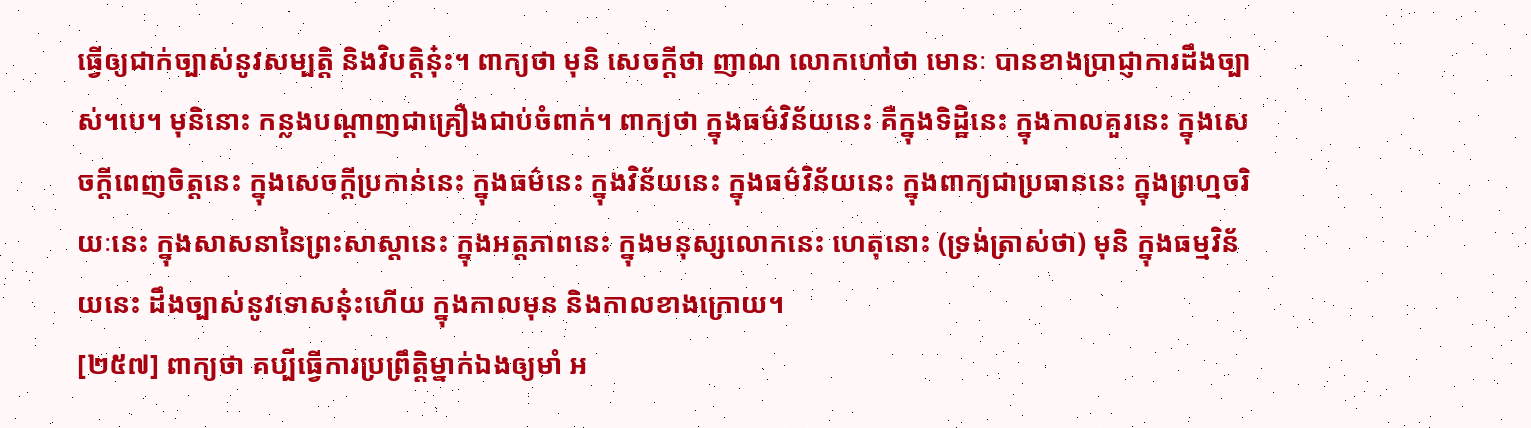ធ្វើឲ្យជាក់ច្បាស់នូវសម្បតិ្ត និងវិបតិ្តនុ៎ះ។ ពាក្យថា មុនិ សេចក្តីថា ញាណ លោកហៅថា មោនៈ បានខាងបា្រជ្ញាការដឹងច្បាស់។បេ។ មុនិនោះ កន្លងបណ្តាញជាគ្រឿងជាប់ចំពាក់។ ពាក្យថា ក្នុងធម៌វិន័យនេះ គឺក្នុងទិដ្ឋិនេះ ក្នុងកាលគួរនេះ ក្នុងសេចក្តីពេញចិត្តនេះ ក្នុងសេចក្តីប្រកាន់នេះ ក្នុងធម៌នេះ ក្នុងវិន័យនេះ ក្នុងធម៌វិន័យនេះ ក្នុងពាក្យជាប្រធាននេះ ក្នុងព្រហ្មចរិយៈនេះ ក្នុងសាសនានៃព្រះសាស្តានេះ ក្នុងអត្តភាពនេះ ក្នុងមនុស្សលោកនេះ ហេតុនោះ (ទ្រង់ត្រាស់ថា) មុនិ ក្នុងធម្មវិន័យនេះ ដឹងច្បាស់នូវទោសនុ៎ះហើយ ក្នុងកាលមុន និងកាលខាងក្រោយ។
[២៥៧] ពាក្យថា គប្បីធ្វើការប្រព្រឹត្តិម្នាក់ឯងឲ្យមាំ អ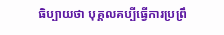ធិប្បាយថា បុគ្គលគប្បីធ្វើការប្រព្រឹ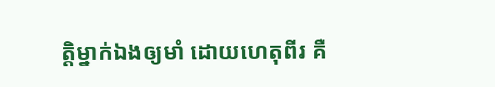ត្តិម្នាក់ឯងឲ្យមាំ ដោយហេតុពីរ គឺ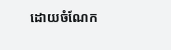ដោយចំណែក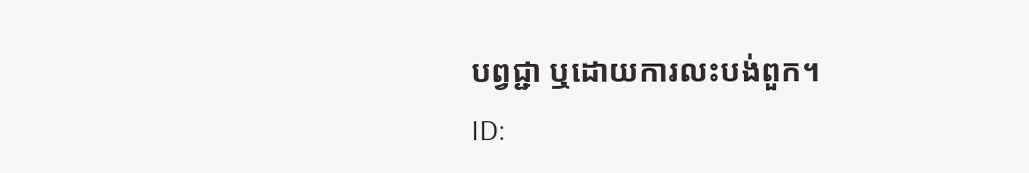បព្វជ្ជា ឬដោយការលះបង់ពួក។
ID: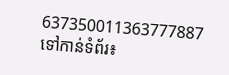637350011363777887
ទៅកាន់ទំព័រ៖